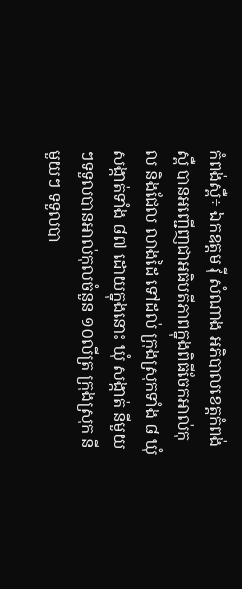កំពង់ស្ពឺ÷ ឯកឧត្តម វ៉ី សំណាង អភិបាលខេត្តកំពង់ស្ពឺ បានអញ្ជើញជាអធិបតីភាពក្នុងពិធីចែកអាល់កុល និងជែល លាងដៃ ទៅដល់ ក្រុងស្រុកទាំង ៨ ឃុំ សង្កាត់ទាំង ៨៧ ដោយក្នុងនោះ ឃុំ សង្កាត់ នីមួយៗទទួលបានអាល់កុលចំនួន ១០លីត្រ ក្រុងស្រុក នីមួយៗ ទទួលបា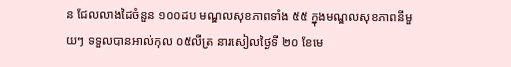ន ជែលលាងដៃចំនួន ១០០ដប មណ្ឌលសុខភាពទាំង ៥៥ ក្នុងមណ្ឌលសុខភាពនីមួយៗ ទទួលបានអាល់កុល ០៥លីត្រ នារសៀលថ្ងៃទី ២០ ខែមេ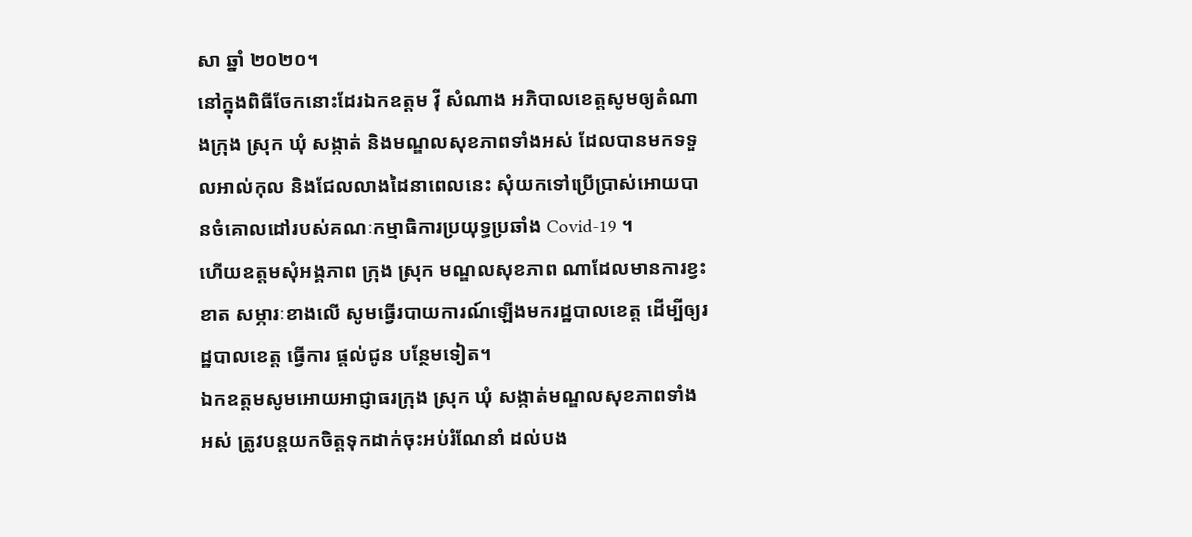សា ឆ្នាំ ២០២០។
នៅក្នុងពិធីចែកនោះដែរឯកឧត្តម វ៉ី សំណាង អភិបាលខេត្តសូមឲ្យតំណាងក្រុង ស្រុក ឃុំ សង្កាត់ និងមណ្ឌលសុខភាពទាំងអស់ ដែលបានមកទទួលអាល់កុល និងជែលលាងដៃនាពេលនេះ សុំយកទៅប្រើប្រាស់អោយបានចំគោលដៅរបស់គណៈកម្មាធិការប្រយុទ្ធប្រឆាំង Covid-19 ។
ហើយឧត្តមសុំអង្គភាព ក្រុង ស្រុក មណ្ឌលសុខភាព ណាដែលមានការខ្វះខាត សម្ភារៈខាងលើ សូមធ្វើរបាយការណ៍ឡើងមករដ្ឋបាលខេត្ត ដើម្បីឲ្យរដ្ឋបាលខេត្ត ធ្វើការ ផ្តល់ជូន បន្ថែមទៀត។
ឯកឧត្តមសូមអោយអាជ្ញាធរក្រុង ស្រុក ឃុំ សង្កាត់មណ្ឌលសុខភាពទាំងអស់ ត្រូវបន្តយកចិត្តទុកដាក់ចុះអប់រំណែនាំ ដល់បង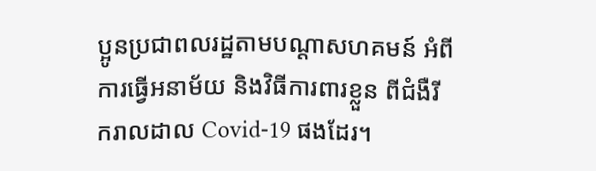ប្អូនប្រជាពលរដ្ឋតាមបណ្ដាសហគមន៍ អំពីការធ្វើអនាម័យ និងវិធីការពារខ្លួន ពីជំងឺរីករាលដាល Covid-19 ផងដែរ។